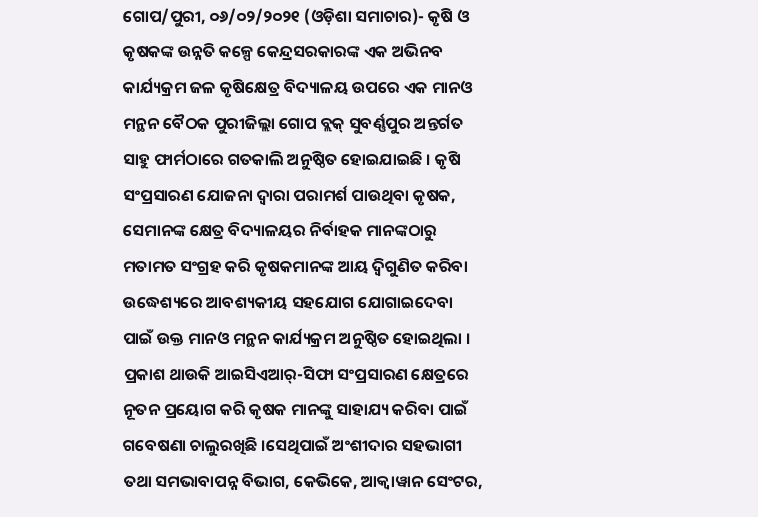ଗୋପ/ପୁରୀ, ୦୬/୦୨/୨୦୨୧ (ଓଡ଼ିଶା ସମାଚାର)- କୃଷି ଓ କୃଷକଙ୍କ ଉନ୍ନତି କଳ୍ପେ କେନ୍ଦ୍ରସରକାରଙ୍କ ଏକ ଅଭିନବ କାର୍ଯ୍ୟକ୍ରମ ଜଳ କୃଷିକ୍ଷେତ୍ର ବିଦ୍ୟାଳୟ ଉପରେ ଏକ ମାନଓ ମନ୍ଥନ ବୈଠକ ପୁରୀଜିଲ୍ଲା ଗୋପ ବ୍ଲକ୍ ସୁବର୍ଣ୍ଣପୁର ଅନ୍ତର୍ଗତ ସାହୁ ଫାର୍ମଠାରେ ଗତକାଲି ଅନୁଷ୍ଠିତ ହୋଇଯାଇଛି । କୃଷି ସଂପ୍ରସାରଣ ଯୋଜନା ଦ୍ୱାରା ପରାମର୍ଶ ପାଉଥିବା କୃଷକ, ସେମାନଙ୍କ କ୍ଷେତ୍ର ବିଦ୍ୟାଳୟର ନିର୍ବାହକ ମାନଙ୍କଠାରୁ ମତାମତ ସଂଗ୍ରହ କରି କୃଷକମାନଙ୍କ ଆୟ ଦ୍ୱିଗୁଣିତ କରିବା ଉଦ୍ଧେଶ୍ୟରେ ଆବଶ୍ୟକୀୟ ସହଯୋଗ ଯୋଗାଇଦେବା ପାଇଁ ଉକ୍ତ ମାନଓ ମନ୍ଥନ କାର୍ଯ୍ୟକ୍ରମ ଅନୁଷ୍ଠିତ ହୋଇଥିଲା । ପ୍ରକାଶ ଥାଉକି ଆଇସିଏଆର୍-ସିଫା ସଂପ୍ରସାରଣ କ୍ଷେତ୍ରରେ ନୂତନ ପ୍ରୟୋଗ କରି କୃଷକ ମାନଙ୍କୁ ସାହାଯ୍ୟ କରିବା ପାଇଁ ଗବେଷଣା ଚାଲୁରଖିଛି ।ସେଥିପାଇଁ ଅଂଶୀଦାର ସହଭାଗୀ ତଥା ସମଭାବାପନ୍ନ ବିଭାଗ, କେଭିକେ, ଆକ୍ୱାୱାନ ସେଂଟର,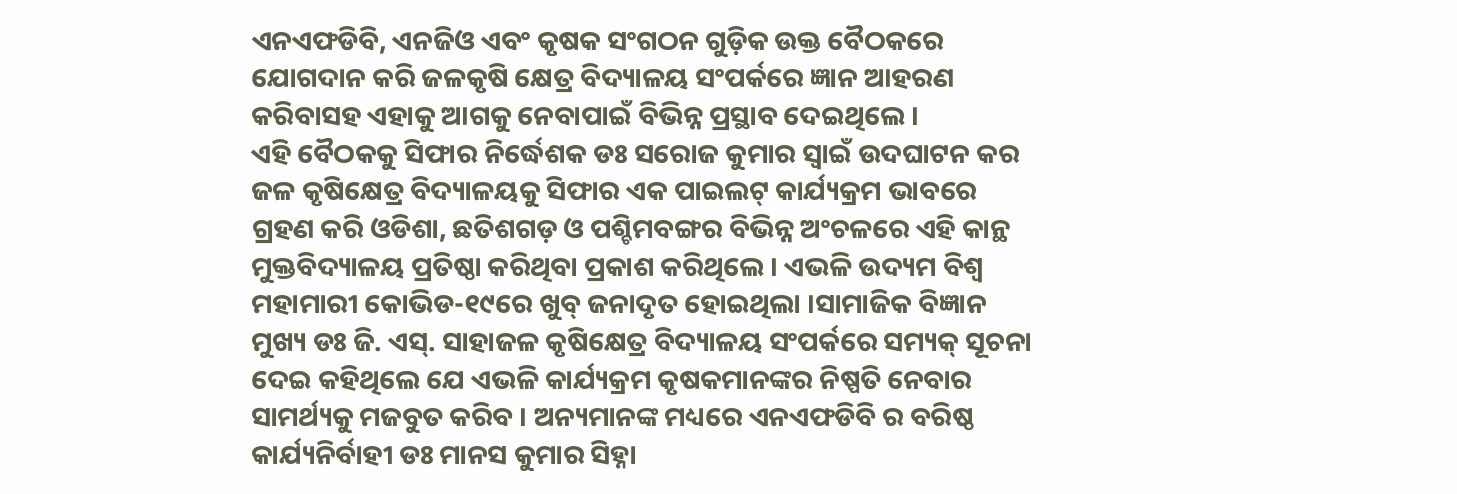ଏନଏଫଡିବି, ଏନଜିଓ ଏବଂ କୃଷକ ସଂଗଠନ ଗୁଡ଼ିକ ଉକ୍ତ ବୈଠକରେ ଯୋଗଦାନ କରି ଜଳକୃଷି କ୍ଷେତ୍ର ବିଦ୍ୟାଳୟ ସଂପର୍କରେ ଜ୍ଞାନ ଆହରଣ କରିବାସହ ଏହାକୁ ଆଗକୁ ନେବାପାଇଁ ବିଭିନ୍ନ ପ୍ରସ୍ଥାବ ଦେଇଥିଲେ ।
ଏହି ବୈଠକକୁ ସିଫାର ନିର୍ଦ୍ଧେଶକ ଡଃ ସରୋଜ କୁମାର ସ୍ୱାଇଁ ଉଦଘାଟନ କର ଜଳ କୃଷିକ୍ଷେତ୍ର ବିଦ୍ୟାଳୟକୁ ସିଫାର ଏକ ପାଇଲଟ୍ କାର୍ଯ୍ୟକ୍ରମ ଭାବରେ ଗ୍ରହଣ କରି ଓଡିଶା, ଛତିଶଗଡ଼ ଓ ପଶ୍ଚିମବଙ୍ଗର ବିଭିନ୍ନ ଅଂଚଳରେ ଏହି କାନ୍ଥ ମୁକ୍ତବିଦ୍ୟାଳୟ ପ୍ରତିଷ୍ଠା କରିଥିବା ପ୍ରକାଶ କରିଥିଲେ । ଏଭଳି ଉଦ୍ୟମ ବିଶ୍ୱ ମହାମାରୀ କୋଭିଡ-୧୯ରେ ଖୁବ୍ ଜନାଦୃତ ହୋଇଥିଲା ।ସାମାଜିକ ବିଜ୍ଞାନ ମୁଖ୍ୟ ଡଃ ଜି. ଏସ୍. ସାହାଜଳ କୃଷିକ୍ଷେତ୍ର ବିଦ୍ୟାଳୟ ସଂପର୍କରେ ସମ୍ୟକ୍ ସୂଚନା ଦେଇ କହିଥିଲେ ଯେ ଏଭଳି କାର୍ଯ୍ୟକ୍ରମ କୃଷକମାନଙ୍କର ନିଷ୍ପତି ନେବାର ସାମର୍ଥ୍ୟକୁ ମଜବୁତ କରିବ । ଅନ୍ୟମାନଙ୍କ ମଧ୍ୟରେ ଏନଏଫଡିବି ର ବରିଷ୍ଠ କାର୍ଯ୍ୟନିର୍ବାହୀ ଡଃ ମାନସ କୁମାର ସିହ୍ନା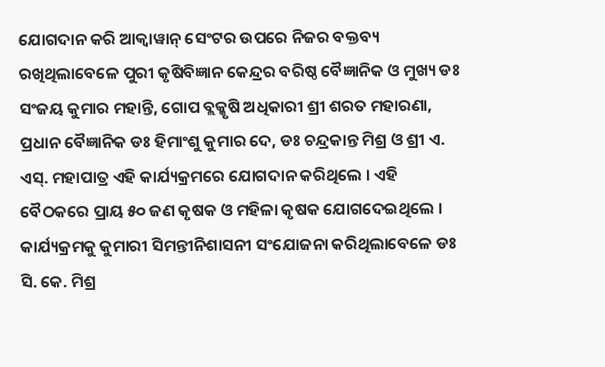ଯୋଗଦାନ କରି ଆକ୍ୱାୱାନ୍ ସେଂଟର ଉପରେ ନିଜର ବକ୍ତବ୍ୟ ରଖିଥିଲାବେଳେ ପୁରୀ କୃଷିବିଜ୍ଞାନ କେନ୍ଦ୍ରର ବରିଷ୍ଠ ବୈଜ୍ଞାନିକ ଓ ମୁଖ୍ୟ ଡଃ ସଂଜୟ କୁମାର ମହାନ୍ତି, ଗୋପ ବ୍ଲକ୍କୃଷି ଅଧିକାରୀ ଶ୍ରୀ ଶରତ ମହାରଣା, ପ୍ରଧାନ ବୈଜ୍ଞାନିକ ଡଃ ହିମାଂଶୁ କୁମାର ଦେ, ଡଃ ଚନ୍ଦ୍ରକାନ୍ତ ମିଶ୍ର ଓ ଶ୍ରୀ ଏ. ଏସ୍. ମହାପାତ୍ର ଏହି କାର୍ଯ୍ୟକ୍ରମରେ ଯୋଗଦାନ କରିଥିଲେ । ଏହି ବୈଠକରେ ପ୍ରାୟ ୫୦ ଜଣ କୃଷକ ଓ ମହିଳା କୃଷକ ଯୋଗଦେଇଥିଲେ । କାର୍ଯ୍ୟକ୍ରମକୁ କୁମାରୀ ସିମନ୍ତୀନିଶାସନୀ ସଂଯୋଜନା କରିଥିଲାବେଳେ ଡଃ ସି. କେ. ମିଶ୍ର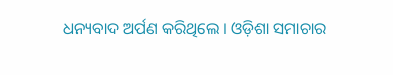ଧନ୍ୟବାଦ ଅର୍ପଣ କରିଥିଲେ । ଓଡ଼ିଶା ସମାଚାର